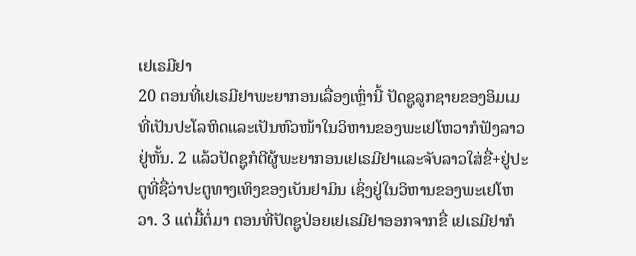ເຢເຣມີຢາ
20 ຕອນທີ່ເຢເຣມີຢາພະຍາກອນເລື່ອງເຫຼົ່ານີ້ ປັດຊູລູກຊາຍຂອງອິມເມທີ່ເປັນປະໂລຫິດແລະເປັນຫົວໜ້າໃນວິຫານຂອງພະເຢໂຫວາກໍຟັງລາວຢູ່ຫັ້ນ. 2 ແລ້ວປັດຊູກໍຕີຜູ້ພະຍາກອນເຢເຣມີຢາແລະຈັບລາວໃສ່ຂື່+ຢູ່ປະຕູທີ່ຊື່ວ່າປະຕູທາງເທິງຂອງເບັນຢາມິນ ເຊິ່ງຢູ່ໃນວິຫານຂອງພະເຢໂຫວາ. 3 ແຕ່ມື້ຕໍ່ມາ ຕອນທີ່ປັດຊູປ່ອຍເຢເຣມີຢາອອກຈາກຂື່ ເຢເຣມີຢາກໍ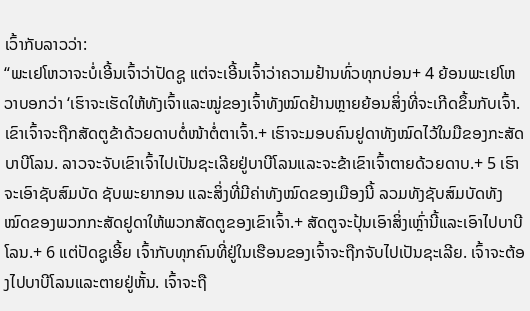ເວົ້າກັບລາວວ່າ:
“ພະເຢໂຫວາຈະບໍ່ເອີ້ນເຈົ້າວ່າປັດຊູ ແຕ່ຈະເອີ້ນເຈົ້າວ່າຄວາມຢ້ານທົ່ວທຸກບ່ອນ+ 4 ຍ້ອນພະເຢໂຫວາບອກວ່າ ‘ເຮົາຈະເຮັດໃຫ້ທັງເຈົ້າແລະໝູ່ຂອງເຈົ້າທັງໝົດຢ້ານຫຼາຍຍ້ອນສິ່ງທີ່ຈະເກີດຂຶ້ນກັບເຈົ້າ. ເຂົາເຈົ້າຈະຖືກສັດຕູຂ້າດ້ວຍດາບຕໍ່ໜ້າຕໍ່ຕາເຈົ້າ.+ ເຮົາຈະມອບຄົນຢູດາທັງໝົດໄວ້ໃນມືຂອງກະສັດບາບີໂລນ. ລາວຈະຈັບເຂົາເຈົ້າໄປເປັນຊະເລີຍຢູ່ບາບີໂລນແລະຈະຂ້າເຂົາເຈົ້າຕາຍດ້ວຍດາບ.+ 5 ເຮົາຈະເອົາຊັບສົມບັດ ຊັບພະຍາກອນ ແລະສິ່ງທີ່ມີຄ່າທັງໝົດຂອງເມືອງນີ້ ລວມທັງຊັບສົມບັດທັງໝົດຂອງພວກກະສັດຢູດາໃຫ້ພວກສັດຕູຂອງເຂົາເຈົ້າ.+ ສັດຕູຈະປຸ້ນເອົາສິ່ງເຫຼົ່ານີ້ແລະເອົາໄປບາບີໂລນ.+ 6 ແຕ່ປັດຊູເອີ້ຍ ເຈົ້າກັບທຸກຄົນທີ່ຢູ່ໃນເຮືອນຂອງເຈົ້າຈະຖືກຈັບໄປເປັນຊະເລີຍ. ເຈົ້າຈະຕ້ອງໄປບາບີໂລນແລະຕາຍຢູ່ຫັ້ນ. ເຈົ້າຈະຖື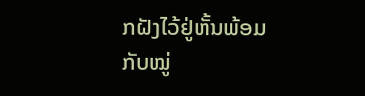ກຝັງໄວ້ຢູ່ຫັ້ນພ້ອມກັບໝູ່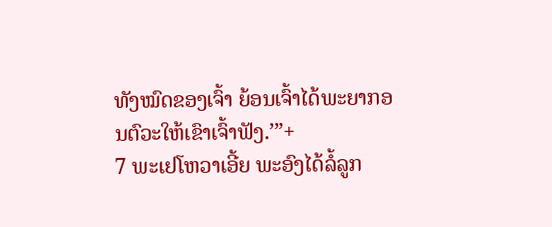ທັງໝົດຂອງເຈົ້າ ຍ້ອນເຈົ້າໄດ້ພະຍາກອນຕົວະໃຫ້ເຂົາເຈົ້າຟັງ.’”+
7 ພະເຢໂຫວາເອີ້ຍ ພະອົງໄດ້ລໍ້ລູກ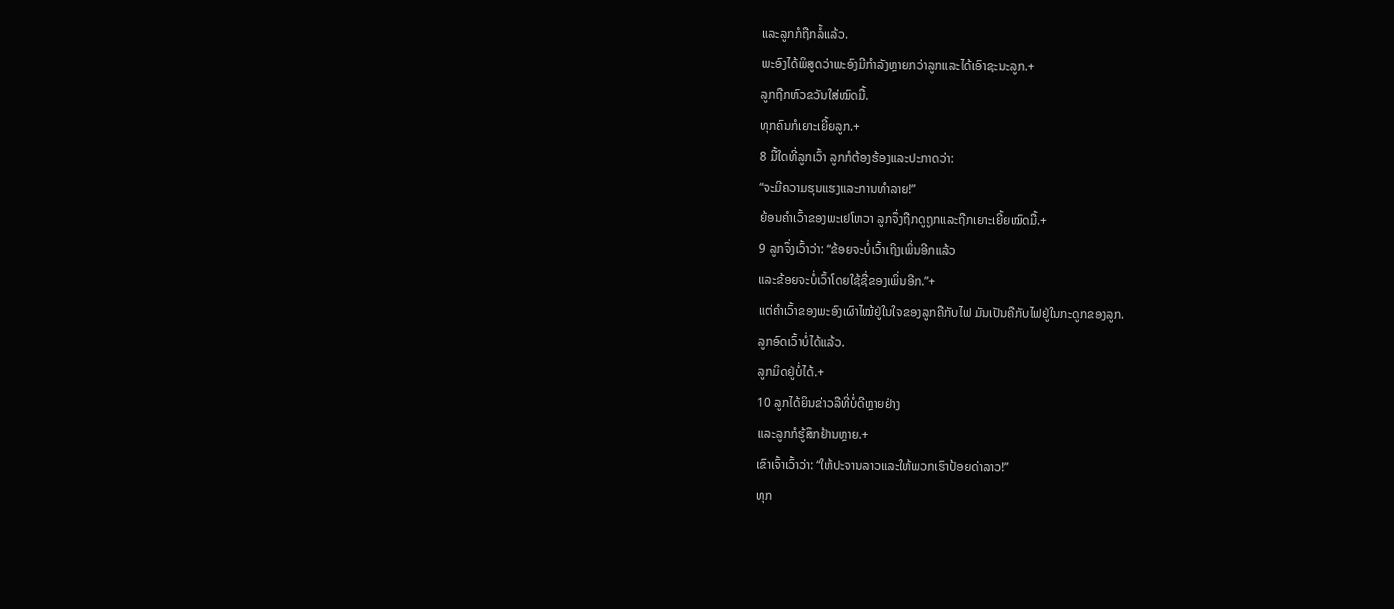ແລະລູກກໍຖືກລໍ້ແລ້ວ.
ພະອົງໄດ້ພິສູດວ່າພະອົງມີກຳລັງຫຼາຍກວ່າລູກແລະໄດ້ເອົາຊະນະລູກ.+
ລູກຖືກຫົວຂວັນໃສ່ໝົດມື້.
ທຸກຄົນກໍເຍາະເຍີ້ຍລູກ.+
8 ມື້ໃດທີ່ລູກເວົ້າ ລູກກໍຕ້ອງຮ້ອງແລະປະກາດວ່າ:
“ຈະມີຄວາມຮຸນແຮງແລະການທຳລາຍ!”
ຍ້ອນຄຳເວົ້າຂອງພະເຢໂຫວາ ລູກຈຶ່ງຖືກດູຖູກແລະຖືກເຍາະເຍີ້ຍໝົດມື້.+
9 ລູກຈຶ່ງເວົ້າວ່າ: “ຂ້ອຍຈະບໍ່ເວົ້າເຖິງເພິ່ນອີກແລ້ວ
ແລະຂ້ອຍຈະບໍ່ເວົ້າໂດຍໃຊ້ຊື່ຂອງເພິ່ນອີກ.”+
ແຕ່ຄຳເວົ້າຂອງພະອົງເຜົາໄໝ້ຢູ່ໃນໃຈຂອງລູກຄືກັບໄຟ ມັນເປັນຄືກັບໄຟຢູ່ໃນກະດູກຂອງລູກ.
ລູກອົດເວົ້າບໍ່ໄດ້ແລ້ວ.
ລູກມິດຢູ່ບໍ່ໄດ້.+
10 ລູກໄດ້ຍິນຂ່າວລືທີ່ບໍ່ດີຫຼາຍຢ່າງ
ແລະລູກກໍຮູ້ສຶກຢ້ານຫຼາຍ.+
ເຂົາເຈົ້າເວົ້າວ່າ: “ໃຫ້ປະຈານລາວແລະໃຫ້ພວກເຮົາປ້ອຍດ່າລາວ!”
ທຸກ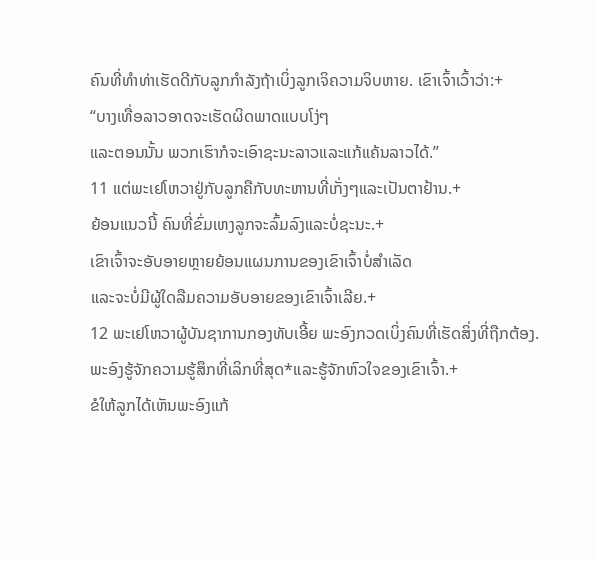ຄົນທີ່ທຳທ່າເຮັດດີກັບລູກກຳລັງຖ້າເບິ່ງລູກເຈິຄວາມຈິບຫາຍ. ເຂົາເຈົ້າເວົ້າວ່າ:+
“ບາງເທື່ອລາວອາດຈະເຮັດຜິດພາດແບບໂງ່ໆ
ແລະຕອນນັ້ນ ພວກເຮົາກໍຈະເອົາຊະນະລາວແລະແກ້ແຄ້ນລາວໄດ້.”
11 ແຕ່ພະເຢໂຫວາຢູ່ກັບລູກຄືກັບທະຫານທີ່ເກັ່ງໆແລະເປັນຕາຢ້ານ.+
ຍ້ອນແນວນີ້ ຄົນທີ່ຂົ່ມເຫງລູກຈະລົ້ມລົງແລະບໍ່ຊະນະ.+
ເຂົາເຈົ້າຈະອັບອາຍຫຼາຍຍ້ອນແຜນການຂອງເຂົາເຈົ້າບໍ່ສຳເລັດ
ແລະຈະບໍ່ມີຜູ້ໃດລືມຄວາມອັບອາຍຂອງເຂົາເຈົ້າເລີຍ.+
12 ພະເຢໂຫວາຜູ້ບັນຊາການກອງທັບເອີ້ຍ ພະອົງກວດເບິ່ງຄົນທີ່ເຮັດສິ່ງທີ່ຖືກຕ້ອງ.
ພະອົງຮູ້ຈັກຄວາມຮູ້ສຶກທີ່ເລິກທີ່ສຸດ*ແລະຮູ້ຈັກຫົວໃຈຂອງເຂົາເຈົ້າ.+
ຂໍໃຫ້ລູກໄດ້ເຫັນພະອົງແກ້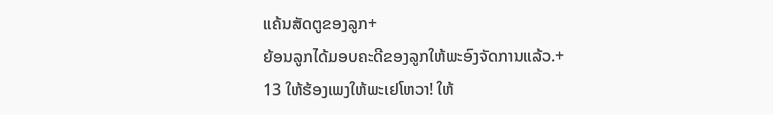ແຄ້ນສັດຕູຂອງລູກ+
ຍ້ອນລູກໄດ້ມອບຄະດີຂອງລູກໃຫ້ພະອົງຈັດການແລ້ວ.+
13 ໃຫ້ຮ້ອງເພງໃຫ້ພະເຢໂຫວາ! ໃຫ້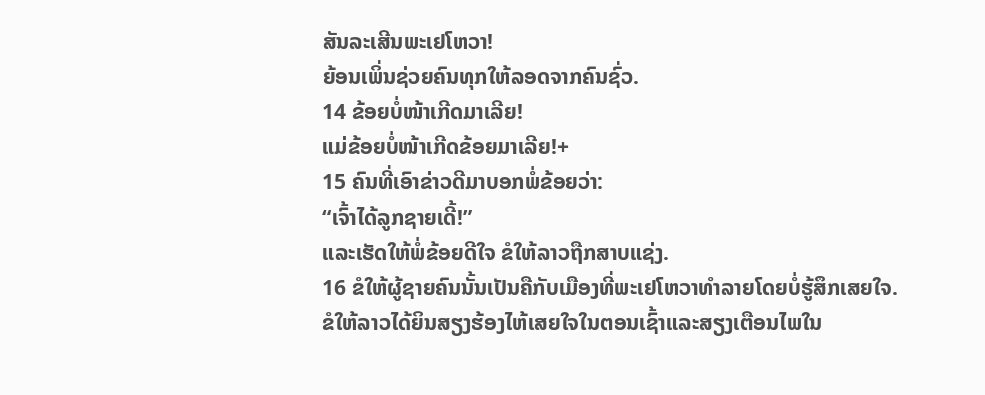ສັນລະເສີນພະເຢໂຫວາ!
ຍ້ອນເພິ່ນຊ່ວຍຄົນທຸກໃຫ້ລອດຈາກຄົນຊົ່ວ.
14 ຂ້ອຍບໍ່ໜ້າເກີດມາເລີຍ!
ແມ່ຂ້ອຍບໍ່ໜ້າເກີດຂ້ອຍມາເລີຍ!+
15 ຄົນທີ່ເອົາຂ່າວດີມາບອກພໍ່ຂ້ອຍວ່າ:
“ເຈົ້າໄດ້ລູກຊາຍເດີ້!”
ແລະເຮັດໃຫ້ພໍ່ຂ້ອຍດີໃຈ ຂໍໃຫ້ລາວຖືກສາບແຊ່ງ.
16 ຂໍໃຫ້ຜູ້ຊາຍຄົນນັ້ນເປັນຄືກັບເມືອງທີ່ພະເຢໂຫວາທຳລາຍໂດຍບໍ່ຮູ້ສຶກເສຍໃຈ.
ຂໍໃຫ້ລາວໄດ້ຍິນສຽງຮ້ອງໄຫ້ເສຍໃຈໃນຕອນເຊົ້າແລະສຽງເຕືອນໄພໃນ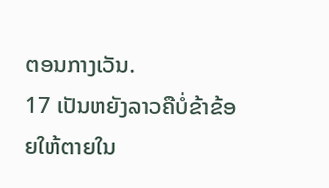ຕອນກາງເວັນ.
17 ເປັນຫຍັງລາວຄືບໍ່ຂ້າຂ້ອຍໃຫ້ຕາຍໃນ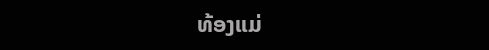ທ້ອງແມ່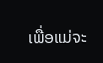ເພື່ອແມ່ຈະ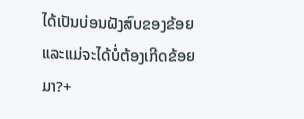ໄດ້ເປັນບ່ອນຝັງສົບຂອງຂ້ອຍ
ແລະແມ່ຈະໄດ້ບໍ່ຕ້ອງເກີດຂ້ອຍມາ?+